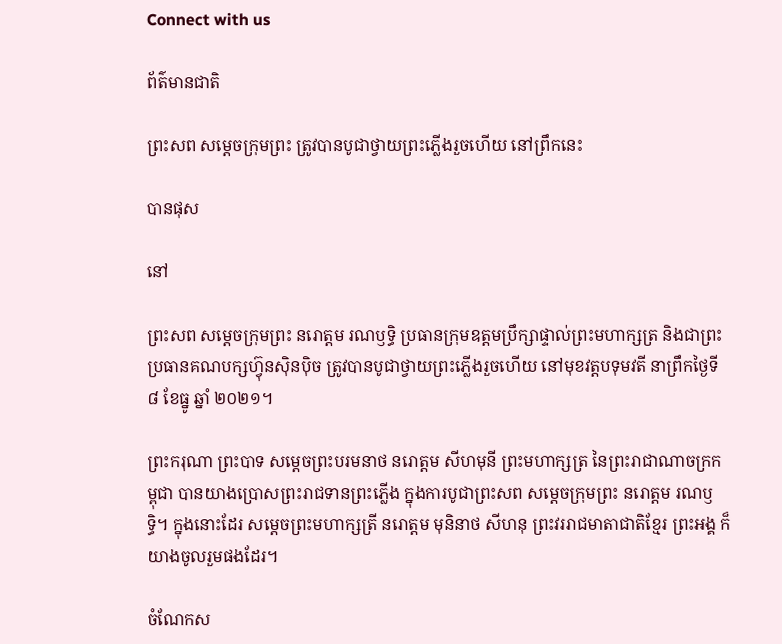Connect with us

ព័ត៌មានជាតិ

ព្រះសព សម្តេចក្រុមព្រះ ត្រូវបានបូជាថ្វាយព្រះភ្លើងរួចហើយ នៅព្រឹកនេះ

បានផុស

នៅ

ព្រះសព សម្តេចក្រុមព្រះ នរោត្តម រណឫទ្ធិ ប្រធានក្រុមឧត្តមប្រឹក្សាផ្ទាល់ព្រះមហាក្សត្រ និងជាព្រះប្រធានគណបក្សហ៊្វុនស៊ិនប៉ិច ត្រូវបានបូជាថ្វាយព្រះភ្លើងរួចហើយ នៅមុខវត្តបទុមវតី នាព្រឹកថ្ងៃទី ៨ ខែធ្នូ ឆ្នាំ ២០២១។

ព្រះករុណា ព្រះបាទ សម្តេចព្រះបរមនាថ នរោត្តម សីហមុនី ព្រះមហាក្សត្រ នៃព្រះរាជាណាចក្រកម្ពុជា បានយាងប្រោសព្រះរាជទានព្រះភ្លើង ក្នុងការបូជាព្រះសព សម្តេចក្រុមព្រះ នរោត្តម រណឫទ្ធិ។ ក្នុងនោះដែរ សម្ដេចព្រះមហាក្សត្រី នរោត្តម មុនិនាថ សីហនុ ព្រះវររាជមាតាជាតិខ្មែរ ព្រះអង្គ ក៏យាងចូលរួមផងដែរ។

ចំណែកស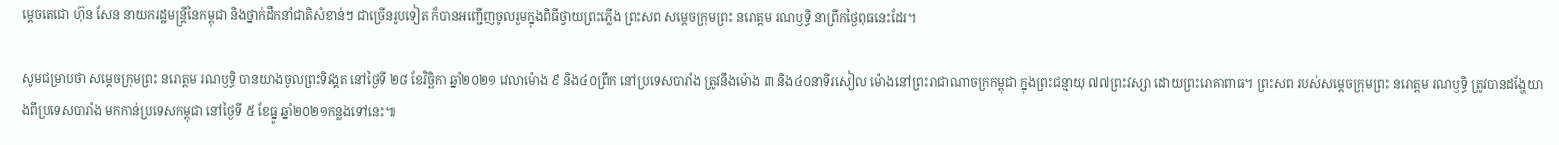ម្ដេចតេជោ ហ៊ុន សែន នាយករដ្ឋមន្ត្រីនៃកម្ពុជា និងថ្នាក់ដឹកនាំជាតិសំខាន់ៗ ជាច្រើនរូបទៀត ក៏បានអញ្ជើញចូលរួមក្នុងពិធីថ្វាយព្រះភ្លើង ព្រះសព សម្តេចក្រុមព្រះ នរោត្តម រណឫទ្ធិ នាព្រឹកថ្ងៃពុធនេះដែរ។

សូមជម្រាបថា សម្តេចក្រុមព្រះ នរោត្តម រណឫទ្ធិ បានយាងចូលព្រះទិវង្គត នៅថ្ងៃទី ២៨ ខែវិច្ឆិកា ឆ្នាំ២០២១ វេលាម៉ោង ៩ និង៤០ព្រឹក នៅប្រទេសបារាំង ត្រូវនឹងម៉ោង ៣ និង៤០នាទីរសៀល ម៉ោងនៅព្រះរាជាណាចក្រកម្ពុជា ក្នុងព្រះជន្មាយុ ៧៧ព្រះវស្សា ដោយព្រះរោគាពាធ។ ព្រះសព របស់សម្តេចក្រុមព្រះ នរោត្តម រណឫទ្ធិ ត្រូវបានដង្ហែយាងពីប្រទេសបារាំង មកកាន់ប្រទេសកម្ពុជា នៅថ្ងៃទី ៥ ខែធ្នូ ឆ្នាំ២០២១កន្លងទៅនេះ៕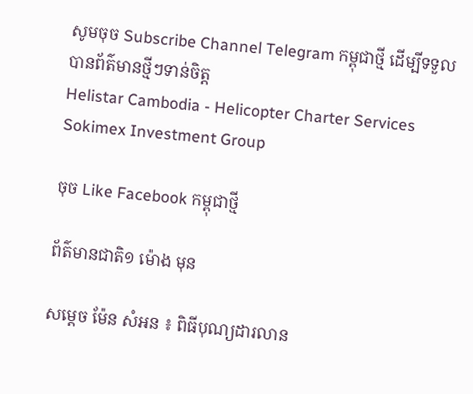សូមចុច Subscribe Channel Telegram កម្ពុជាថ្មី ដើម្បីទទួលបានព័ត៌មានថ្មីៗទាន់ចិត្ត
Helistar Cambodia - Helicopter Charter Services
Sokimex Investment Group

ចុច Like Facebook កម្ពុជាថ្មី

ព័ត៌មានជាតិ១ ម៉ោង មុន

សម្តេច ម៉ែន សំអន ៖ ពិធីបុណ្យដារលាន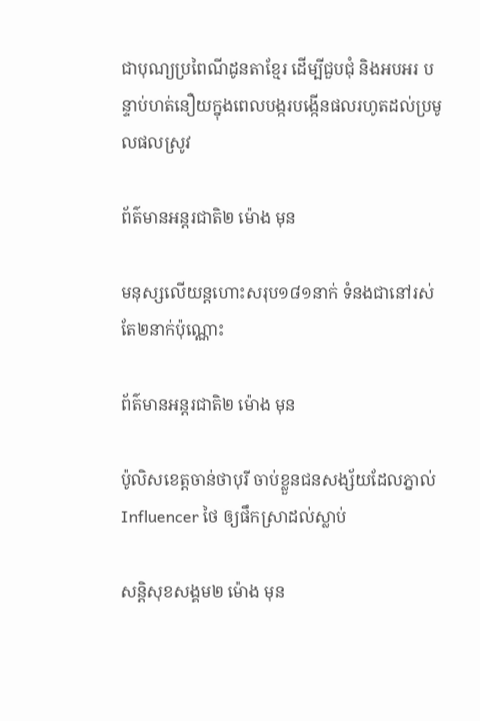ជាបុណ្យប្រពៃណីដូនតាខ្មែរ ដើម្បីជួបជុំ និងអបអរ បន្ទាប់ហត់នឿយក្នុងពេលបង្ករបង្កើនផលរហូតដល់ប្រមូលផលស្រូវ

ព័ត៌មានអន្ដរជាតិ២ ម៉ោង មុន

មនុស្សលើយន្តហោះសរុប១៨១នាក់ ទំនងជានៅរស់តែ២នាក់ប៉ុណ្ណោះ

ព័ត៌មានអន្ដរជាតិ២ ម៉ោង មុន

ប៉ូលិសខេត្តចាន់ថាបុរី ចាប់ខ្លួនជនសង្ស័យដែលភ្នាល់ Influencer ថៃ ឲ្យផឹកស្រាដល់ស្លាប់

សន្តិសុខសង្គម២ ម៉ោង មុន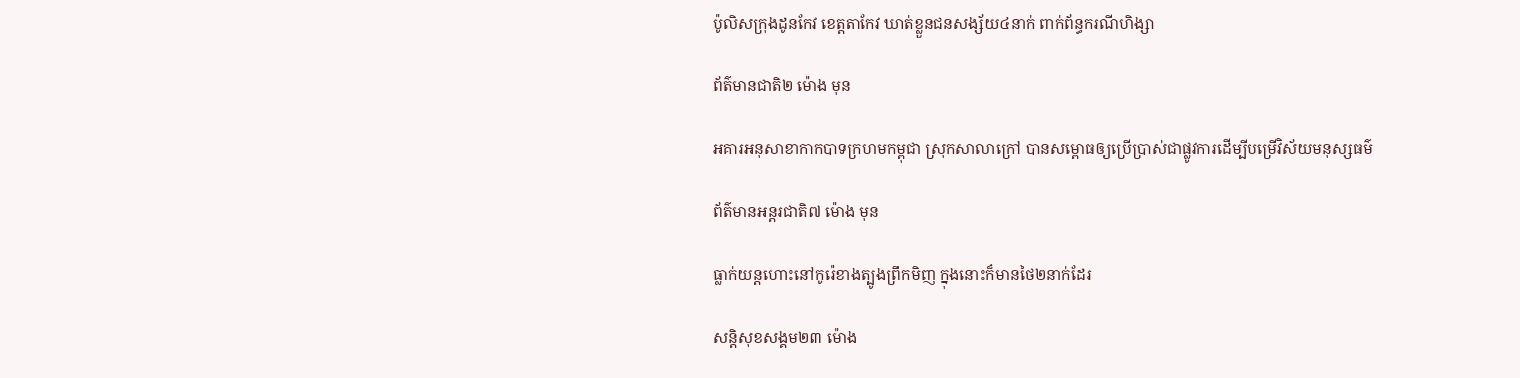ប៉ូលិសក្រុងដូនកែវ ខេត្តតាកែវ ឃាត់ខ្លួនជនសង្ស័យ៤នាក់ ពាក់ព័ន្ធករណីហិង្សា

ព័ត៌មានជាតិ២ ម៉ោង មុន

អគារអនុសាខាកាកបាទក្រហមកម្ពុជា ស្រុកសាលាក្រៅ បានសម្ពោធឲ្យប្រើប្រាស់ជាផ្លូវការដើម្បីបម្រើវិស័យមនុស្សធម៌

ព័ត៌មានអន្ដរជាតិ៧ ម៉ោង មុន

ធ្លាក់យន្តហោះនៅកូរ៉េខាងត្បូងព្រឹកមិញ ក្នុងនោះក៏មានថៃ២នាក់ដែរ

សន្តិសុខសង្គម២៣ ម៉ោង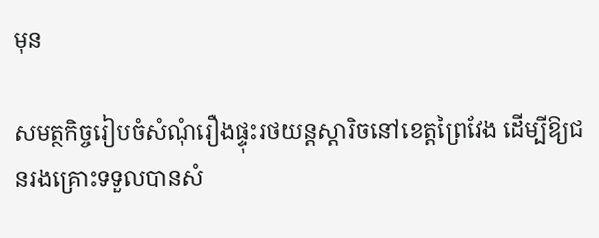មុន

សមត្ថកិច្ចរៀបចំសំណុំរឿងផ្ទុះរថយន្តស្តារិចនៅខេត្តព្រៃវែង ដើម្បីឱ្យជនរងគ្រោះទទួលបានសំ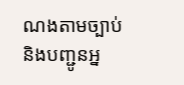ណងតាមច្បាប់ និងបញ្ជូនអ្ន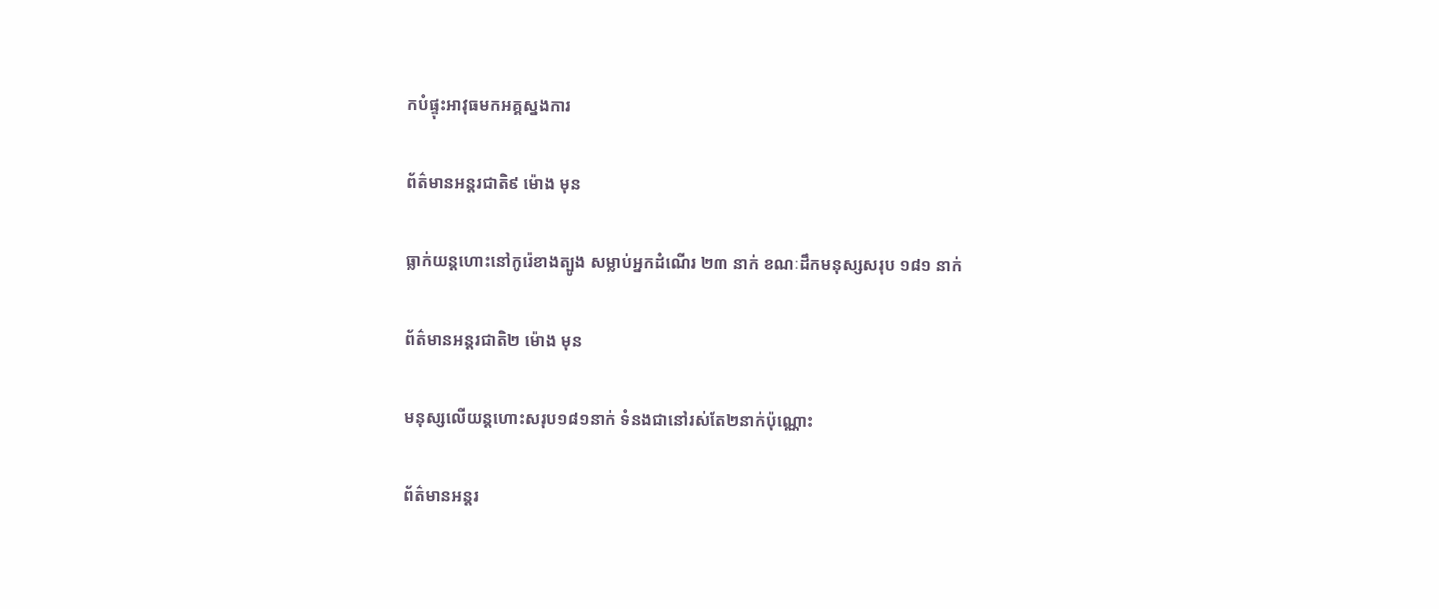កបំផ្ទុះអាវុធមកអគ្គស្នងការ

ព័ត៌មានអន្ដរជាតិ៩ ម៉ោង មុន

ធ្លាក់យន្តហោះនៅកូរ៉េខាងត្បូង សម្លាប់អ្នកដំណើរ ២៣ នាក់ ខណៈដឹកមនុស្សសរុប ១៨១ នាក់

ព័ត៌មានអន្ដរជាតិ២ ម៉ោង មុន

មនុស្សលើយន្តហោះសរុប១៨១នាក់ ទំនងជានៅរស់តែ២នាក់ប៉ុណ្ណោះ

ព័ត៌មានអន្ដរ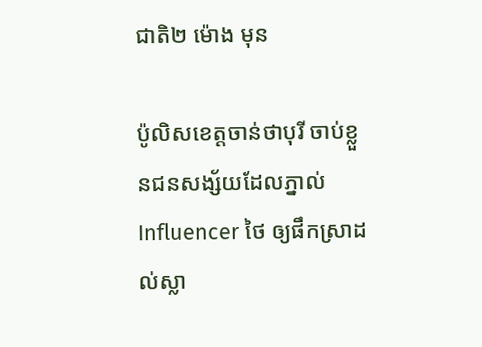ជាតិ២ ម៉ោង មុន

ប៉ូលិសខេត្តចាន់ថាបុរី ចាប់ខ្លួនជនសង្ស័យដែលភ្នាល់ Influencer ថៃ ឲ្យផឹកស្រាដល់ស្លា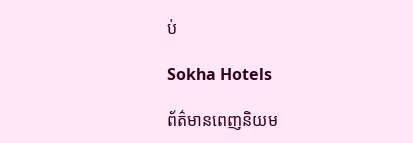ប់

Sokha Hotels

ព័ត៌មានពេញនិយម